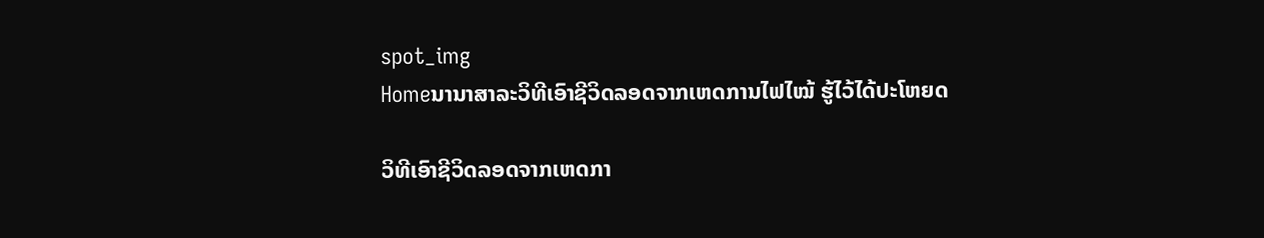spot_img
Homeນານາສາລະວິທີເອົາຊີວິດລອດຈາກເຫດການໄຟໄໝ້ ຮູ້ໄວ້ໄດ້ປະໂຫຍດ

ວິທີເອົາຊີວິດລອດຈາກເຫດກາ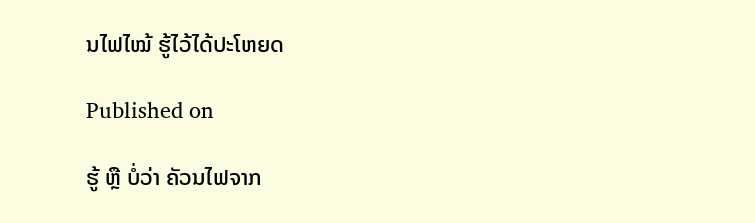ນໄຟໄໝ້ ຮູ້ໄວ້ໄດ້ປະໂຫຍດ

Published on

ຮູ້ ຫຼື ບໍ່ວ່າ ຄັວນໄຟຈາກ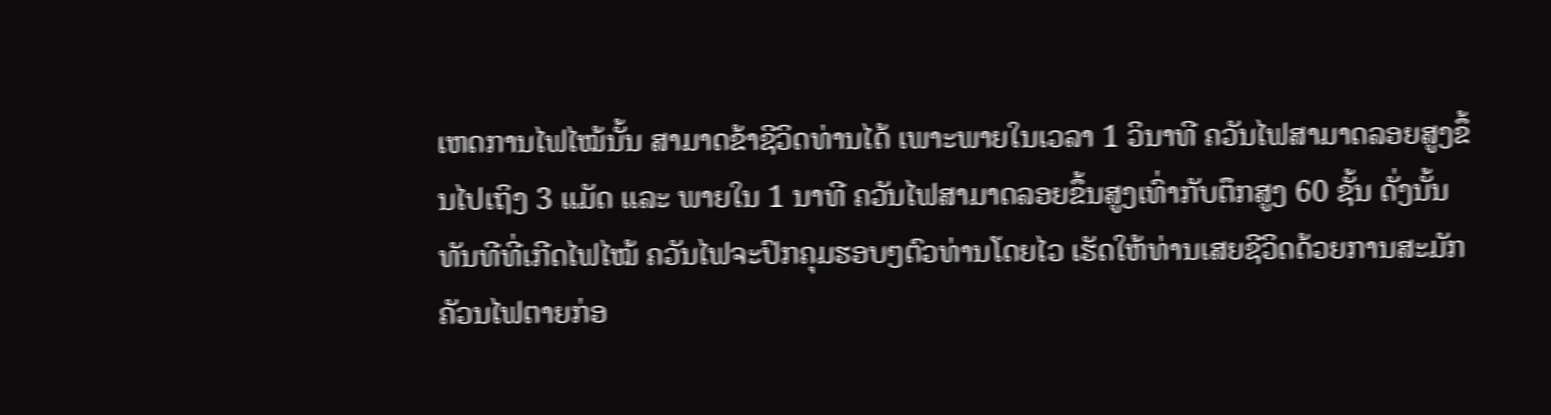ເຫດການໄຟໄໝ້ນັ້ນ ສາມາດຂ້າຊີວິດທ່ານໄດ້ ເພາະພາຍໃນເວລາ 1 ວິນາທີ ຄວັນໄຟສາມາດລອຍສູງຂຶ້ນໄປເຖິງ 3 ແມັດ ແລະ ພາຍໃນ 1 ນາທີ ຄວັນໄຟສາມາດລອຍຂຶ້ນສູງເທົ່າກັບຕຶກສູງ 60 ຊັ້ນ ດັ່ງນັ້ນ ທັນທີທີ່ເກີດໄຟໄໝ້ ຄວັນໄຟຈະປົກຄຸມຮອບໆຕົວທ່ານໂດຍໄວ ເຮັດໃຫ້ທ່ານເສຍຊີວິດດ້ວຍການສະມັກຄັວນໄຟຕາຍກ່ອ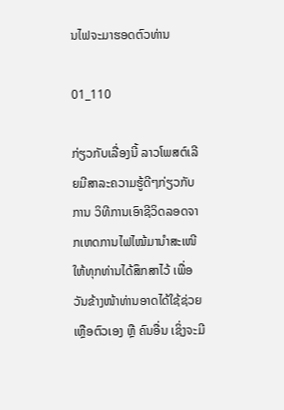ນໄຟຈະມາຮອດຕົວທ່ານ

01_110

ກ່ຽວກັບເລື່ອງນີ້ ລາວໂພສຕ໌ເລີຍມີສາລະຄວາມຮູ້ດີໆກ່ຽວກັບການ ວິທີການເອົາຊີວິດລອດຈາກເຫດການໄຟໄໝ້ມານຳສະເໜີໃຫ້ທຸກທ່ານໄດ້ສຶກສາໄວ້ ເພື່ອວັນຂ້າງໜ້າທ່ານອາດໄດ້ໃຊ້ຊ່ວຍເຫຼືອຕົວເອງ ຫຼື ຄົນອື່ນ ເຊິ່ງຈະມີ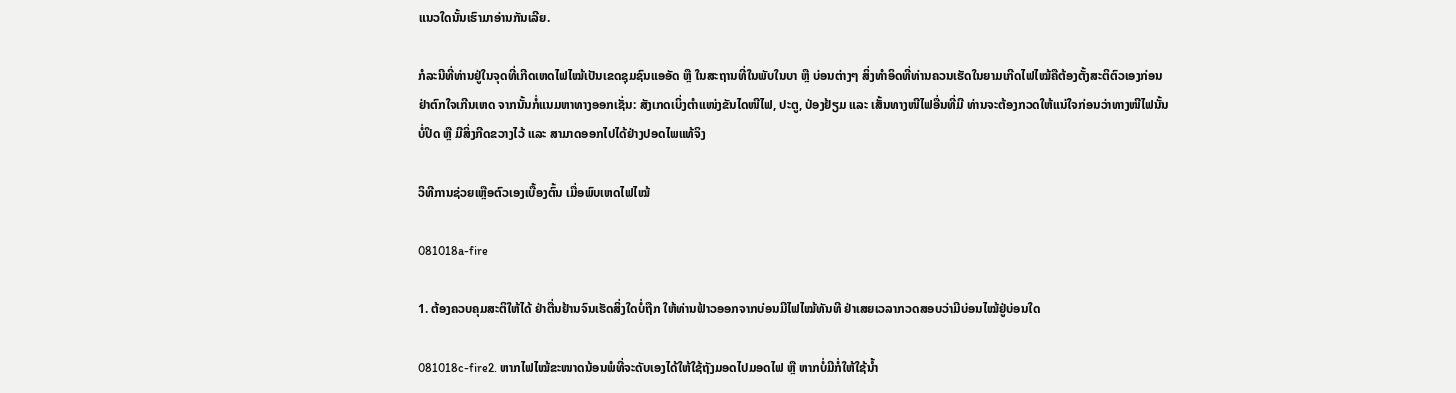ແນວໃດນັ້ນເຮົາມາອ່ານກັນເລີຍ.

ກໍລະນີທີ່ທ່ານຢູ່ໃນຈຸດທີ່ເກີດເຫດໄຟໄໝ້ເປັນເຂດຊຸມຊົນແອອັດ ຫຼື ໃນສະຖານທີ່ໃນພັບໃນບາ ຫຼື ບ່ອນຕ່າງໆ ສິ່ງທຳອິດທີ່ທ່ານຄວນເຮັດໃນຍາມເກີດໄຟໄໝ້ຄືຕ້ອງຕັ້ງສະຕິຕົວເອງກ່ອນ ຢ່າຕົກໃຈເກີນເຫດ ຈາກນັ້ນກໍ່ແນມຫາທາງອອກເຊັ່ນ: ສັງເກດເບິ່ງຕຳແໜ່ງຂັນໄດໜີໄຟ, ປະຕູ, ປ່ອງຢ້ຽມ ແລະ ເສັ້ນທາງໜີໄຟອື່ນທີ່ມີ ທ່ານຈະຕ້ອງກວດໃຫ້ແນ່ໃຈກ່ອນວ່າທາງໜີໄຟນັ້ນບໍ່ປິດ ຫຼື ມີສິ່ງກີດຂວາງໄວ້ ແລະ ສາມາດອອກໄປໄດ້ຢ່າງປອດໄພແທ້ຈິງ

ວິທີການຊ່ວຍເຫຼືອຕົວເອງເບື້ອງຕົ້ນ ເມື່ອພົບເຫດໄຟໄໝ້

081018a-fire

1. ຕ້ອງຄວບຄຸມສະຕິໃຫ້ໄດ້ ຢ່າຕື່ນຢ້ານຈົນເຮັດສິ່ງໃດບໍ່ຖືກ ໃຫ້ທ່ານຟ້າວອອກຈາກບ່ອນມີໄຟໄໝ້ທັນທີ ຢ່າເສຍເວລາກວດສອບວ່າມີບ່ອນໄໝ້ຢູ່ບ່ອນໃດ

081018c-fire2. ຫາກໄຟໄໝ້ຂະໜາດນ້ອນພໍທີ່ຈະດັບເອງໄດ້ໃຫ້ໃຊ້ຖັງມອດໄປມອດໄຟ ຫຼື ຫາກບໍ່ມີກໍ່ໃຫ້ໃຊ້ນ້ຳ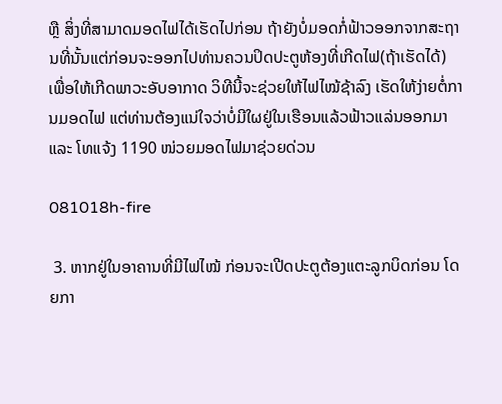ຫຼື ສິ່ງທີ່ສາມາດມອດໄຟໄດ້ເຮັດໄປກ່ອນ ຖ້າຍັງບໍ່ມອດກໍ່ຟ້າວອອກຈາກສະຖານທີ່ນັ້ນແຕ່ກ່ອນຈະອອກໄປທ່ານຄວນປິດປະຕູຫ້ອງທີ່ເກີດໄຟ(ຖ້າເຮັດໄດ້) ເພື່ອໃຫ້ເກີດພາວະອັບອາກາດ ວິທີນີ້ຈະຊ່ວຍໃຫ້ໄຟໄໝ້ຊ້າລົງ ເຮັດໃຫ້ງ່າຍຕໍ່ການມອດໄຟ ແຕ່ທ່ານຕ້ອງແນ່ໃຈວ່າບໍ່ມີໃຜຢູ່ໃນເຮືອນແລ້ວຟ້າວແລ່ນອອກມາ ແລະ ໂທແຈ້ງ 1190 ໜ່ວຍມອດໄຟມາຊ່ວຍດ່ວນ

081018h-fire

 3. ຫາກຢູ່ໃນອາຄານທີ່ມີໄຟໄໝ້ ກ່ອນຈະເປີດປະຕູຕ້ອງແຕະລູກບິດກ່ອນ ໂດຍກາ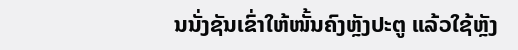ນນັ່ງຊັນເຂົ່າໃຫ້ໜັ້ນຄົງຫຼັງປະຕູ ແລ້ວໃຊ້ຫຼັງ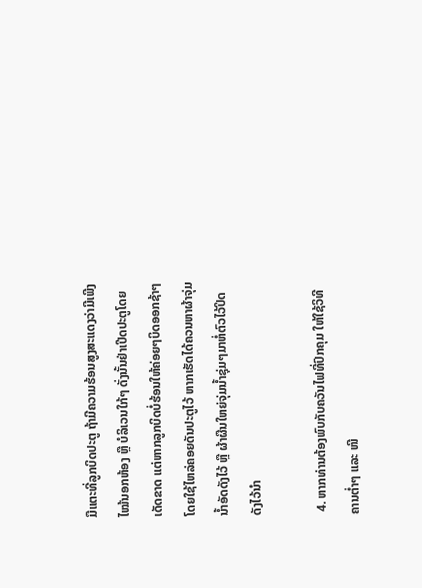ມືແຕະທີ່ລູກບິດປະຕູ ຖ້າມີຄວາມຮ້ອນສູງສະແດງວ່າມີເພີງໄໝ້ນອກຫ້ອງ ຫຼື ບໍລິເວນໃກ້ໆ ດັ່ງນັ້ນຢ່າເປີດປະຕູໂດຍເດັດຂາດ ແຕ່ຫາກລູກບິດບໍ່ຮ້ອນໃຫ້ຄ່ອຍໆບິດອອກຊ້າໆ ໂດຍໃຊ້ໄຫລ່ຄອຍດັນປະຕູໄວ້ ຫາກເຮັດໄດ້ຄວນຫາຜ້າຈຸ່ມນ້ຳອັດດັງໄວ້ ຫຼື ຜ້າຜືນໃຫຍ່ຈຸ່ມນ້ຳຊຸ່ມໆມາຫໍ່ຕົວໄວ້ປິດດັງໄວ້ນຳ

 4. ຫາກທ່ານຕ້ອງພົບກັບຄວັນໄຟທີ່ປົກຄຸມ ໃຫ້ໃຊ້ວິທີຄານຕ່ຳໆ ແລະ ໜີ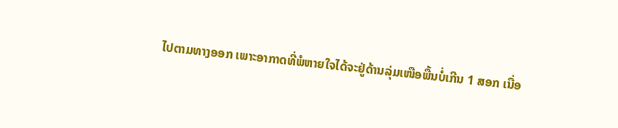ໄປຕາມທາງອອກ ເພາະອາກາດທີ່ພໍຫາຍໃຈໄດ້ຈະຢູ່ດ້ານລຸ່ມເໜືອພື້ນບໍ່ເກີນ 1 ສອກ ເນື່ອ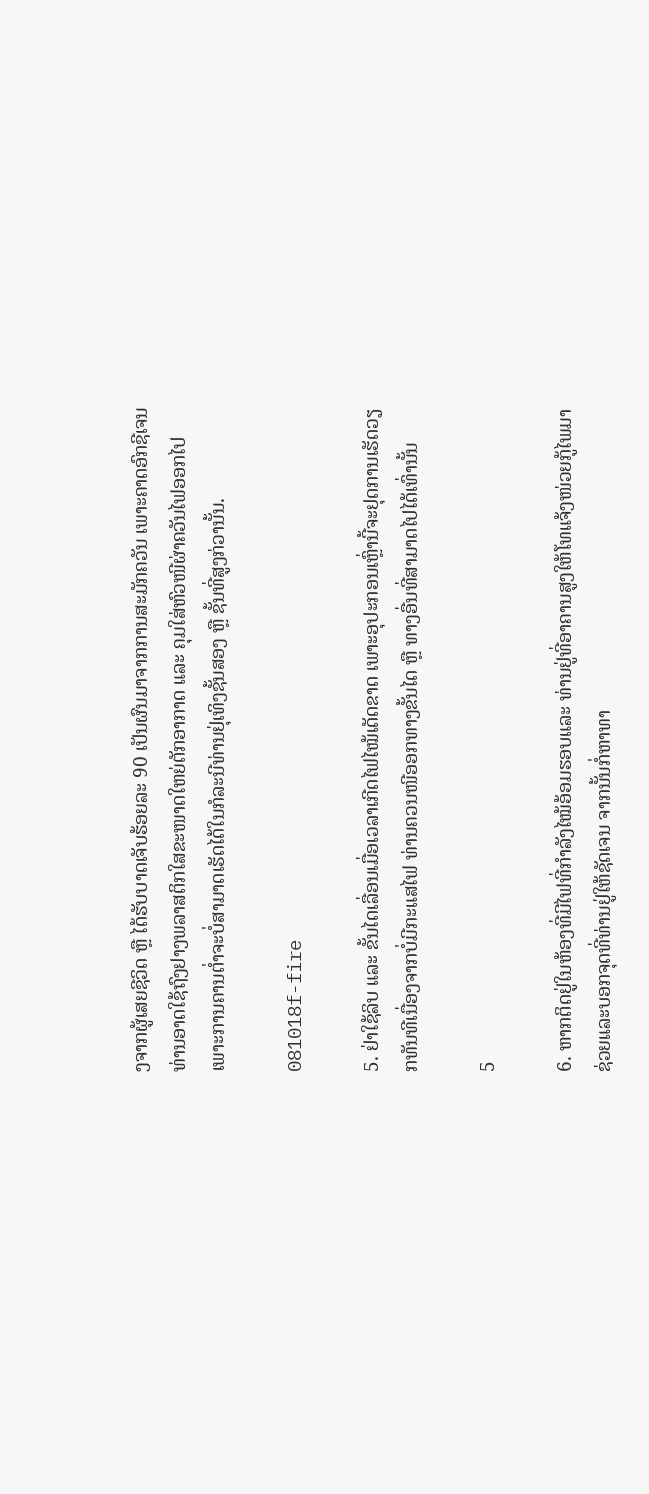ງຈາກຜູ້ເສຍຊີວິດ ຫຼື ໄດ້ຮັບບາດເຈັບຮ້ອຍລະ 90 ເປັນຜົນມາຈາກການສະມັກຄວັນ ເພາະຄາດອົກຊີເຈນ ທ່ານອາດໃຊ້ຖົງຢາງພລາສຕິກໃສຂະໜາດໃຫຍ່ຕັກອາກາດ ແລະ ຄຸມໃສ່ຫົວໜີຜ່າຄວັນໄຟອອກໄປ ເພາະການຄານຕ່ຳຈະບໍ່ສາມາດເຮັດໄດ້ໃນກໍລະນີທ່ານຢຸ່ເທິງຊັ້ນສອງ ຫຼື ຊັ້ນທີ່ສູງກ່ວານັ້ນ.

081018f-fire

5. ຢ່າໃຊ້ລິບ ແລະ ຂັ້ນໄດເລື່ອນເມື່ອເວລາເກີດໄຟໄໝ້ເດັດຂາດ ເພາະອຸປະກອນເຫຼົ່ານີ້ຈະຢຸດການເຮັດວຽກທັນທີເນື່ອງຈາກບໍ່ມີກະແສໄຟ ທ່ານຄວນໜີອອກທາງຂັ້ນໄດ ຫຼື ທາງອື່ນທີ່ສາມາດໄປໄດ້ເທົ່ານັ້ນ

5

6. ຫາກຕິດຢູ່ໃນຫ້ອງທີ່ມີໄຟທີ່ກຳລັງໄໝ້ອ້ອມຮອບແລະ ທ່ານຢູ່ທີ່ອາຄານສູງໃຫ້ໂທແຈ້ງໜ່ວຍກູ້ໄພມາຊ່ວຍແລະບອກຈຸດທີ່ທ່ານຢູ່ໃຫ້ຊັດເຈນ ຈາກນັ້ນກໍ່ຫາທາ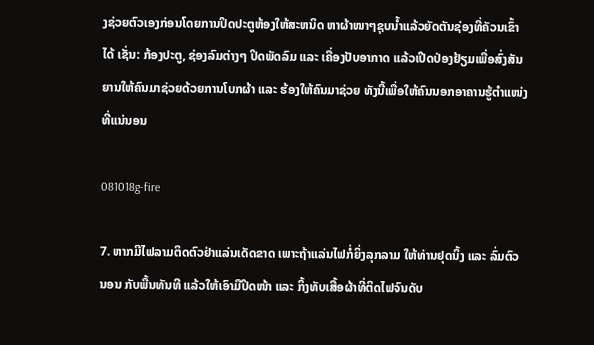ງຊ່ວຍຕົວເອງກ່ອນໂດຍການປິດປະຕູຫ້ອງໃຫ້ສະຫນິດ ຫາຜ້າໜາໆຊຸບນ້ຳແລ້ວຍັດຕັນຊ່ອງທີ່ຄັວນເຂົ້າໄດ້ ເຊັ່ນ: ກ້ອງປະຕູ, ຊ່ອງລົມຕ່າງໆ ປິດພັດລົມ ແລະ ເຄື່ອງປັບອາກາດ ແລ້ວເປີດປ່ອງຢ້ຽມເພື່ອສົ່ງສັນຍານໃຫ້ຄົນມາຊ່ວຍດ້ວຍການໂບກຜ້າ ແລະ ຮ້ອງໃຫ້ຄົນມາຊ່ວຍ ທັງນີ້ເພື່ອໃຫ້ຄົນນອກອາຄານຮູ້ຕຳແໜ່ງທີ່ແນ່ນອນ

081018g-fire

7. ຫາກມີໄຟລາມຕິດຕົວຢ່າແລ່ນເດັດຂາດ ເພາະຖ້າແລ່ນໄຟກໍ່ຍິ່ງລຸກລາມ ໃຫ້ທ່ານຢຸດນິ້ງ ແລະ ລົ່ມຕົວນອນ ກັບພື້ນທັນທີ ແລ້ວໃຫ້ເອົາມືປິດໜ້າ ແລະ ກິ້ງທັບເສື້ອຜ້າທີ່ຕິດໄຟຈົນດັບ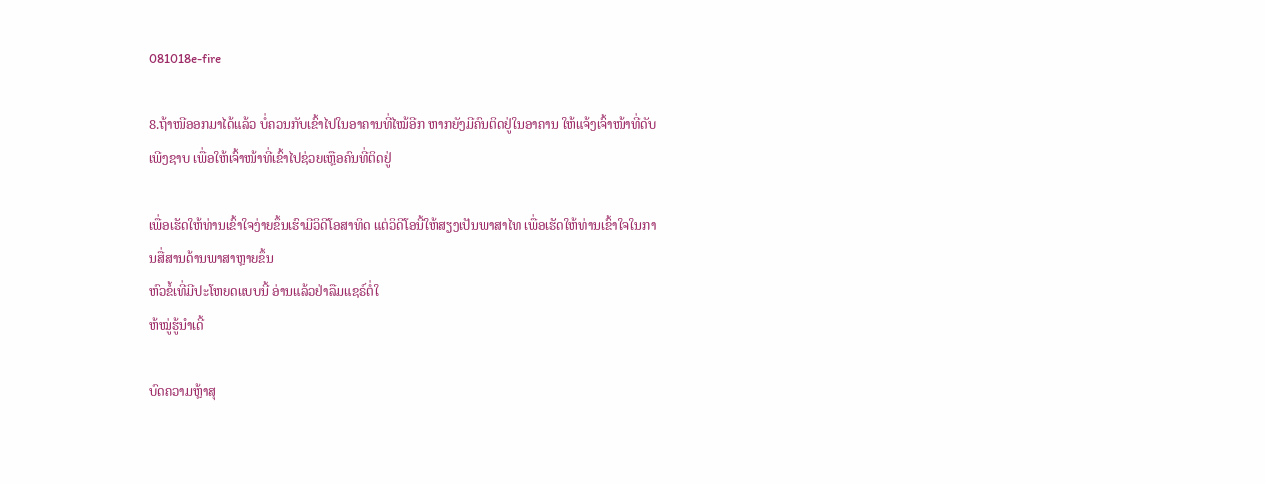081018e-fire

8.ຖ້າໜີອອກມາໄດ້ແລ້ວ ບໍ່ຄວນກັບເຂົ້າໄປໃນອາຄານທີ່ໄໝ້ອີກ ຫາກຍັງມີຄົນຕິດຢູ່ໃນອາຄານ ໃຫ້ແຈ້ງເຈົ້າໜ້າທີ່ດັບເພີງຊາບ ເພື່ອໃຫ້ເຈົ້າໜ້າທີ່ເຂົ້າໄປຊ່ວຍເຫຼືອຄົນທີ່ຕິດຢູ່

ເພື່ອເຮັດໃຫ້ທ່ານເຂົ້າໃຈງ່າຍຂຶ້ນເຮົາມີວິດີໂອສາທິດ ແຕ່ວິດີໂອນີ້ໃຫ້ສຽງເປັນພາສາໄທ ເພື່ອເຮັດໃຫ້ທ່ານເຂົ້າໃຈໃນການສື່ສານດ້ານພາສາຫຼາຍຂຶ້ນ
ຫົວຂໍ້ເທີ່ມີປະໂຫຍດແບບນີ້ ອ່ານແລ້ວຢ່າລືມແຊຣ໌ຕໍ່ໃ
ຫ້ໝູ່ຮູ້ນຳເດີ້

ບົດຄວາມຫຼ້າສຸ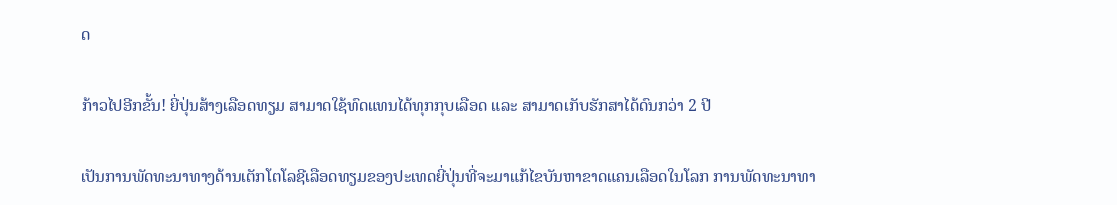ດ

ກ້າວໄປອີກຂັ້ນ! ຍີ່ປຸ່ນສ້າງເລືອດທຽມ ສາມາດໃຊ້ທົດແທນໄດ້ທຸກກຸບເລືອດ ແລະ ສາມາດເກັບຮັກສາໄດ້ດົນກວ່າ 2 ປີ

ເປັນການພັດທະນາທາງດ້ານເຕັກໂຕໂລຊີເລືອດທຽມຂອງປະເທດຍີ່ປຸ່ນທີ່ຈະມາແກ້ໄຂບັນຫາຂາດແຄນເລືອດໃນໂລກ ການພັດທະນາທາ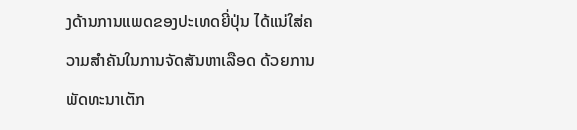ງດ້ານການແພດຂອງປະເທດຍີ່ປຸ່ນ ໄດ້ແນ່ໃສ່ຄວາມສຳຄັນໃນການຈັດສັນຫາເລືອດ ດ້ວຍການພັດທະນາເຕັກ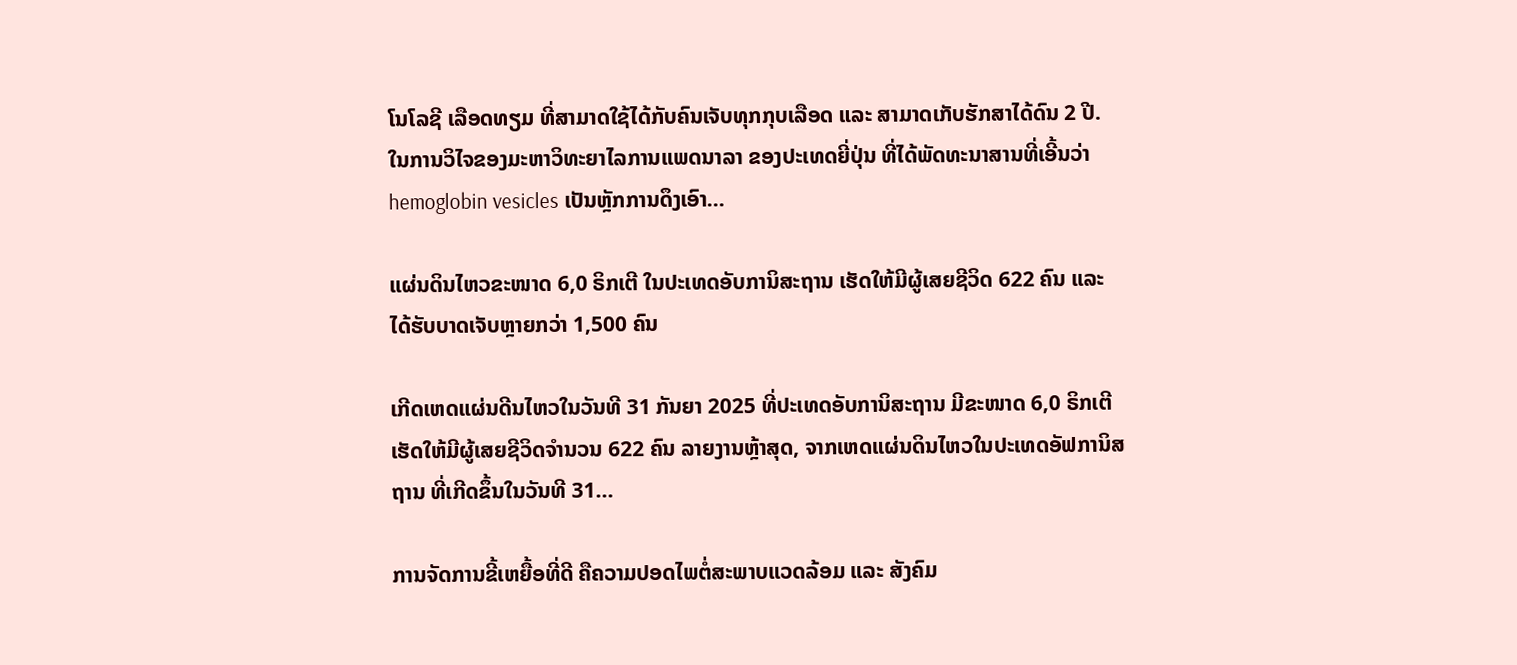ໂນໂລຊີ ເລືອດທຽມ ທີ່ສາມາດໃຊ້ໄດ້ກັບຄົນເຈັບທຸກກຸບເລືອດ ແລະ ສາມາດເກັບຮັກສາໄດ້ດົນ 2 ປີ. ໃນການວິໄຈຂອງມະຫາວິທະຍາໄລການແພດນາລາ ຂອງປະເທດຍີ່ປຸ່ນ ທີ່ໄດ້ພັດທະນາສານທີ່ເອີ້ນວ່າ hemoglobin vesicles ເປັນຫຼັກການດຶງເອົາ...

ແຜ່ນດິນໄຫວຂະໜາດ 6,0 ຣິກເຕີ ໃນປະເທດອັບການິສະຖານ ເຮັດໃຫ້ມີຜູ້ເສຍຊີວິດ 622 ຄົນ ແລະ ໄດ້ຮັບບາດເຈັບຫຼາຍກວ່າ 1,500 ຄົນ

ເກີດເຫດແຜ່ນດີນໄຫວໃນວັນທີ 31 ກັນຍາ 2025 ທີ່ປະເທດອັບການິສະຖານ ມີຂະໜາດ 6,0 ຣິກເຕີ ເຮັດໃຫ້ມີຜູ້ເສຍຊີວິດຈໍານວນ 622 ຄົນ ລາຍງານຫຼ້າສຸດ, ຈາກເຫດແຜ່ນດິນໄຫວໃນປະເທດອັຟການິສຖານ ທີ່ເກີດຂຶ້ນໃນວັນທີ 31...

ການຈັດການຂີ້ເຫຍື້ອທີ່ດີ ຄືຄວາມປອດໄພຕໍ່ສະພາບແວດລ້ອມ ແລະ ສັງຄົມ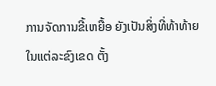ການຈັດການຂີ້ເຫຍື້ອ ຍັງເປັນສິ່ງທີ່ທ້າທ້າຍໃນແຕ່ລະຂົງເຂດ ຕັ້ງ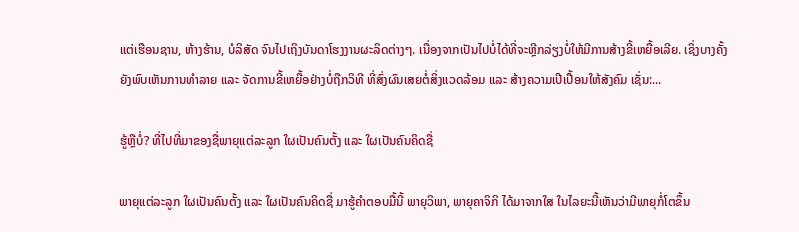ແຕ່ເຮືອນຊານ, ຫ້າງຮ້ານ, ບໍລິສັດ ຈົນໄປເຖິງບັນດາໂຮງງານຜະລິດຕ່າງໆ. ເນື່ອງຈາກເປັນໄປບໍ່ໄດ້ທີ່ຈະຫຼີກລ່ຽງບໍ່ໃຫ້ມີການສ້າງຂີ້ເຫຍື້ອເລີຍ. ເຊິ່ງບາງຄັ້ງຍັງພົບເຫັນການທຳລາຍ ແລະ ຈັດການຂີ້ເຫຍື້ອຢ່າງບໍ່ຖືກວິທີ ທີ່ສົ່ງຜົນເສຍຕໍ່ສິ່ງແວດລ້ອມ ແລະ ສ້າງຄວາມເປີເປື້ອນໃຫ້ສັງຄົມ ເຊັ່ນ:...

ຮູ້ຫຼືບໍ່? ທີ່ໄປທີ່ມາຂອງຊື່ພາຍຸແຕ່ລະລູກ ໃຜເປັນຄົນຕັ້ງ ແລະ ໃຜເປັນຄົນຄິດຊື່

ພາຍຸແຕ່ລະລູກ ໃຜເປັນຄົນຕັ້ງ ແລະ ໃຜເປັນຄົນຄິດຊື່ ມາຮູ້ຄຳຕອບມື້ນີ້ ພາຍຸວິພາ, ພາຍຸຄາຈິກິ ໄດ້ມາຈາກໃສ ໃນໄລຍະນີ້ເຫັນວ່າມີພາຍຸກໍ່ໂຕຂຶ້ນ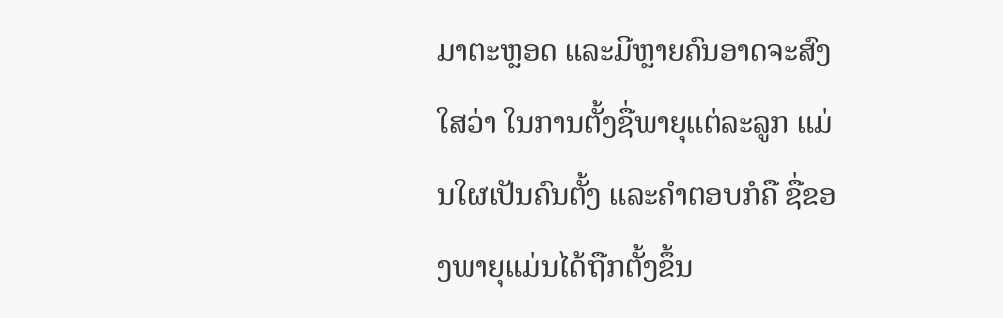ມາຕະຫຼອດ ແລະມີຫຼາຍຄົນອາດຈະສົງໃສວ່າ ໃນການຕັ້ງຊື່ພາຍຸແຕ່ລະລູກ ແມ່ນໃຜເປັນຄົນຕັ້ງ ແລະຄໍາຕອບກໍຄື ຊື່ຂອງພາຍຸແມ່ນໄດ້ຖືກຕັ້ງຂຶ້ນ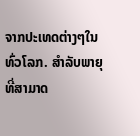ຈາກປະເທດຕ່າງໆໃນທົ່ວໂລກ. ສຳລັບພາຍຸທີ່ສາມາດ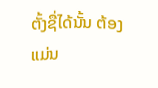ຕັ້ງຊື່ໄດ້ນັ້ນ ຕ້ອງແມ່ນ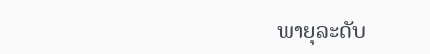ພາຍຸລະດັບ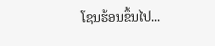ໂຊນຮ້ອນຂຶ້ນໄປ...